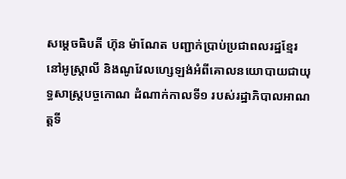សម្តេចធិបតី ហ៊ុន ម៉ាណែត បញ្ជាក់ប្រាប់ប្រជាពលរដ្ឋខ្មែរនៅអូស្ត្រាលី និងណូវែលហ្សេឡង់អំពីគោលនយោបាយជាយុទ្ធសាស្ត្របច្ចកោណ ដំណាក់កាលទី១ របស់រដ្ឋាភិបាលអាណត្តទី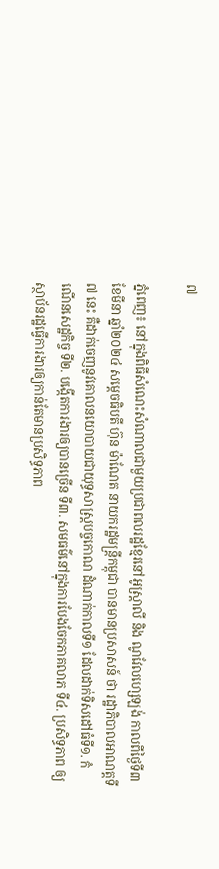៧

ភ្នំពេញ៖ នៅក្នុងពិធីសំណេះសំណាលជាមួយប្រជាពលរដ្ឋខ្មែរនៅអូស្ត្រាលី និង ណូវែលហ្សេឡង់ កាលពីថ្ងៃទី៣ ខែមីនា ឆ្នាំ២០២៤ សម្តេចធិបតី ហ៊ុន ម៉ាណែត នាយករដ្ឋមន្ត្រីកម្ពុជា បានមានប្រសាសន៍ ថា រដ្ឋាភិបាលអាណត្តទី៧ នេះ គឺដាក់ចេញនូវគោលនយោបាយជាយុទ្ធសាស្ត្របច្ចកោណ ដំណាក់កាលទី១ ដែលដាក់ទិសដៅធំទី១. កំណើនសេដ្ឋកិច្ច ទី២. បង្កើតការងារឲ្យបានច្រើន ទី៣. សមធម៌នៅក្នុងការបែងចែកភាគលាភ ទី៤. ប្រសិទ្ធភាព ឲ្យស្ថាប័នរដ្ឋធ្វើការងារឲ្យកាន់តែមានប្រសិទ្ធភាព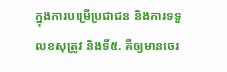ក្នុងការបម្រើប្រជាជន និងការទទួលខសុត្រូវ និងទី៥. គឺឲ្យមានចេរ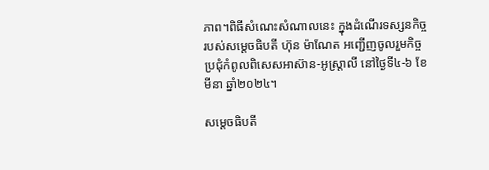ភាព។ពិធីសំណេះសំណាលនេះ ក្នុងដំណើរទស្សនកិច្ចរបស់សម្តេចធិបតី ហ៊ុន ម៉ាណែត អញ្ជើញចូលរួមកិច្ចប្រជុំកំពូលពិសេសអាស៊ាន-អូស្ត្រាលី នៅថ្ងៃទី៤-៦ ខែមីនា ឆ្នាំ២០២៤។

សម្តេចធិបតី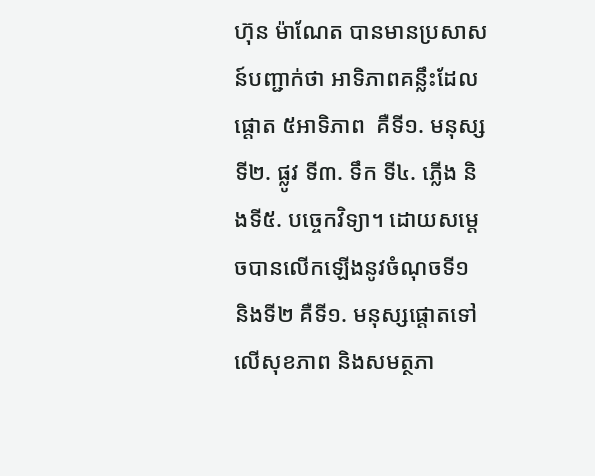ហ៊ុន ម៉ាណែត បានមានប្រសាសន៍បញ្ជាក់ថា អាទិភាពគន្លឹះដែលផ្តោត ៥អាទិភាព  គឺទី១. មនុស្ស ទី២. ផ្លូវ ទី៣. ទឹក ទី៤. ភ្លើង និងទី៥. បច្ចេកវិទ្យា។ ដោយសម្តេចបានលើកឡើងនូវចំណុចទី១ និងទី២ គឺទី១. មនុស្សផ្តោតទៅលើសុខភាព និងសមត្ថភា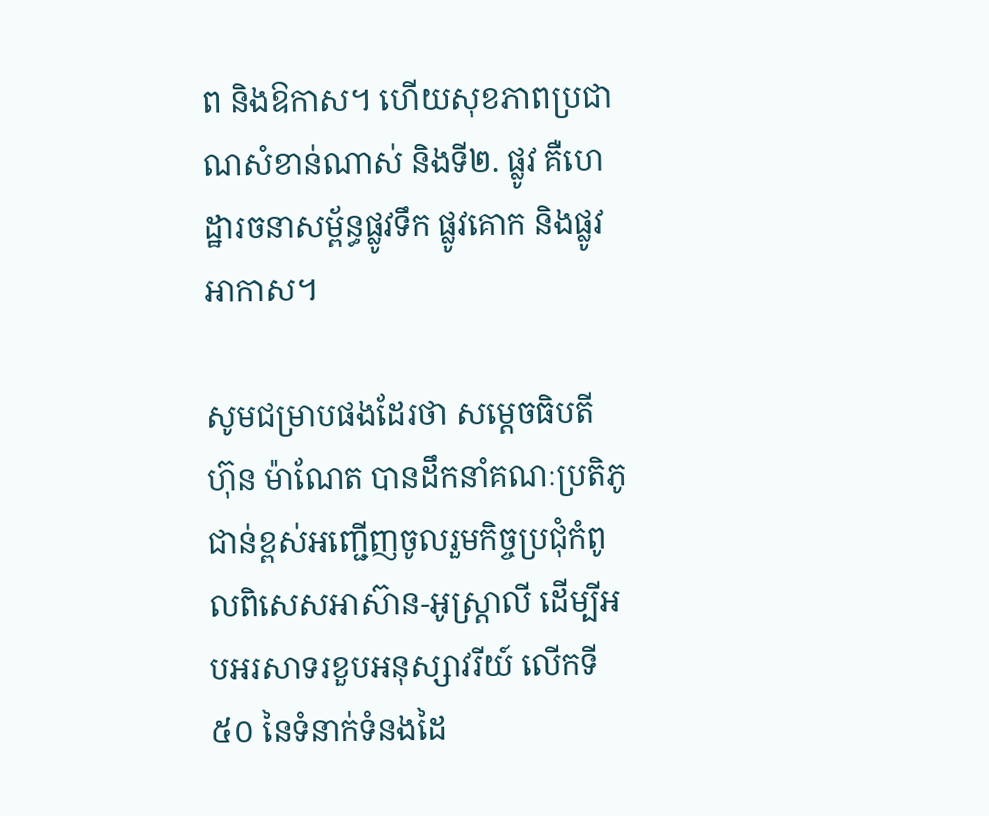ព និងឱកាស។ ហើយសុខភាពប្រជាណសំខាន់ណាស់ និងទី២. ផ្លូវ គឺហេដ្ឋារចនាសម្ព័ន្ធផ្លូវទឹក ផ្លូវគោក និងផ្លូវអាកាស។

សូមជម្រាបផងដែរថា សម្តេចធិបតី ហ៊ុន ម៉ាណែត បានដឹកនាំគណៈប្រតិភូជាន់ខ្ពស់អញ្ជើញចូលរួមកិច្ចប្រជុំកំពូលពិសេសអាស៊ាន-អូស្ត្រាលី ដើម្បីអបអរសាទរខួបអនុស្សាវរីយ៍ លើកទី៥០ នៃទំនាក់ទំនងដៃ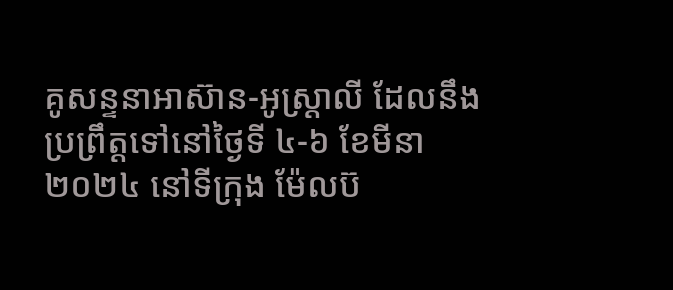គូសន្ទនាអាស៊ាន-អូស្ត្រាលី ដែលនឹងប្រព្រឹត្តទៅនៅថ្ងៃទី ៤-៦ ខែមីនា ២០២៤ នៅទីក្រុង ម៉ែលប៊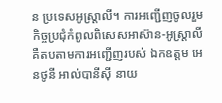ន ប្រទេសអូស្ត្រាលី។ ការអញ្ជើញចូលរួមកិច្ចប្រជុំកំពូលពិសេសអាស៊ាន-អូស្ត្រាលី គឺតបតាមការអញ្ជើញរបស់ ឯកឧត្តម អេនថូនី អាល់បានីស៊ី នាយ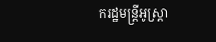ករដ្ឋមន្ត្រីអូស្ត្រា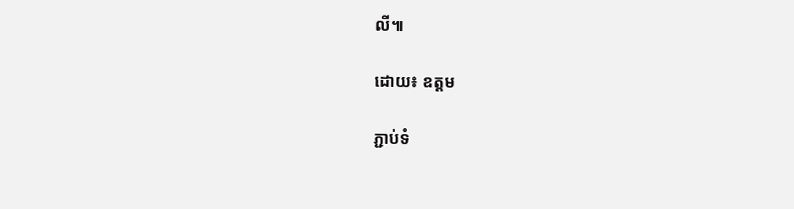លី៕

ដោយ៖ ឧត្តម

ភ្ជាប់ទំ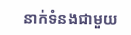នាក់ទំនងជាមួយ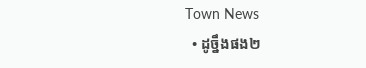Town News
  • ដូច្នឹងផង២